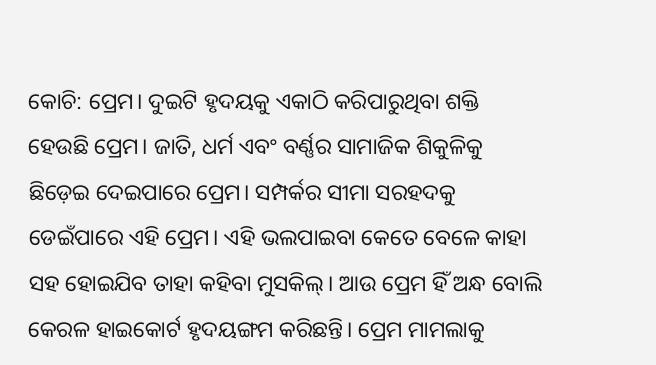କୋଚି: ପ୍ରେମ। ଦୁଇଟି ହୃଦୟକୁ ଏକାଠି କରିପାରୁଥିବା ଶକ୍ତି ହେଉଛି ପ୍ରେମ। ଜାତି, ଧର୍ମ ଏବଂ ବର୍ଣ୍ଣର ସାମାଜିକ ଶିକୁଳିକୁ ଛିଡ଼େଇ ଦେଇପାରେ ପ୍ରେମ। ସମ୍ପର୍କର ସୀମା ସରହଦକୁ ଡେଇଁପାରେ ଏହି ପ୍ରେମ। ଏହି ଭଲପାଇବା କେତେ ବେଳେ କାହା ସହ ହୋଇଯିବ ତାହା କହିବା ମୁସକିଲ୍। ଆଉ ପ୍ରେମ ହିଁ ଅନ୍ଧ ବୋଲି କେରଳ ହାଇକୋର୍ଟ ହୃଦୟଙ୍ଗମ କରିଛନ୍ତି। ପ୍ରେମ ମାମଲାକୁ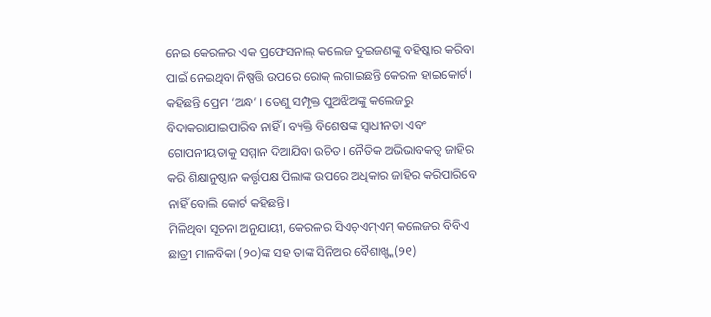ନେଇ କେରଳର ଏକ ପ୍ରଫେସନାଲ୍ କଲେଜ ଦୁଇଜଣଙ୍କୁ ବହିଷ୍କାର କରିବା ପାଇଁ ନେଇଥିବା ନିଷ୍ପତ୍ତି ଉପରେ ରୋକ୍ ଲଗାଇଛନ୍ତି କେରଳ ହାଇକୋର୍ଟ। କହିଛନ୍ତି ପ୍ରେମ ‘ଅନ୍ଧ’ । ତେଣୁ ସମ୍ପୃକ୍ତ ପୁଅଝିଅଙ୍କୁ କଲେଜରୁ ବିଦାକରାଯାଇପାରିବ ନାହିଁ । ବ୍ୟକ୍ତି ବିଶେଷଙ୍କ ସ୍ୱାଧୀନତା ଏବଂ ଗୋପନୀୟତାକୁ ସମ୍ମାନ ଦିଆଯିବା ଉଚିତ। ନୈତିକ ଅଭିଭାବକତ୍ୱ ଜାହିର କରି ଶିକ୍ଷାନୁଷ୍ଠାନ କର୍ତ୍ତୃପକ୍ଷ ପିଲାଙ୍କ ଉପରେ ଅଧିକାର ଜାହିର କରିପାରିବେ ନାହିଁ ବୋଲି କୋର୍ଟ କହିଛନ୍ତି।
ମିଳିଥିବା ସୂଚନା ଅନୁଯାୟୀ, କେରଳର ସିଏଚ୍ଏମ୍ଏମ୍ କଲେଜର ବିବିଏ ଛାତ୍ରୀ ମାଳବିକା (୨୦)ଙ୍କ ସହ ତାଙ୍କ ସିନିଅର ବୈଶାଖ୍ଙ୍କ(୨୧)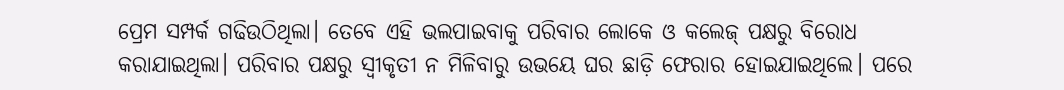ପ୍ରେମ ସମ୍ପର୍କ ଗଢିଉଠିଥିଲା। ତେବେ ଏହି ଭଲପାଇବାକୁ ପରିବାର ଲୋକେ ଓ କଲେଜ୍ ପକ୍ଷରୁ ବିରୋଧ କରାଯାଇଥିଲା। ପରିବାର ପକ୍ଷରୁ ସ୍ୱୀକୃତୀ ନ ମିଳିବାରୁ ଉଭୟେ ଘର ଛାଡ଼ି ଫେରାର ହୋଇଯାଇଥିଲେ। ପରେ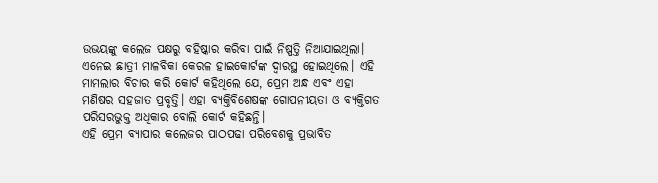ଉଭୟଙ୍କୁ କଲେଜ ପକ୍ଷରୁ ବହିଷ୍କାର କରିବା ପାଇଁ ନିଷ୍ପତ୍ତି ନିଆଯାଇଥିଲା। ଏନେଇ ଛାତ୍ରୀ ମାଳବିକା କେରଳ ହାଇକୋର୍ଟଙ୍କ ଦ୍ୱାରସ୍ଥ ହୋଇଥିଲେ। ଏହି ମାମଲାର ବିଚାର କରି କୋର୍ଟ କହିଥିଲେ ଯେ, ପ୍ରେମ ଅନ୍ଧ ଏବଂ ଏହା ମଣିଷର ସହଜାତ ପ୍ରବୃତ୍ତି। ଏହା ବ୍ୟକ୍ତିବିଶେଷଙ୍କ ଗୋପନୀୟତା ଓ ବ୍ୟକ୍ତିଗତ ପରିସରଭୁକ୍ତ ଅଧିକାର ବୋଲି କୋର୍ଟ କହିଛନ୍ତି।
ଏହି ପ୍ରେମ ବ୍ୟାପାର କଲେଜର ପାଠପଢା ପରିବେଶକୁ ପ୍ରଭାବିତ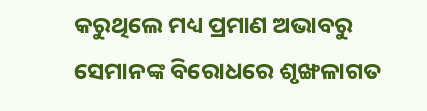କରୁଥିଲେ ମଧ୍ୟ ପ୍ରମାଣ ଅଭାବରୁ ସେମାନଙ୍କ ବିରୋଧରେ ଶୃଙ୍ଖଳାଗତ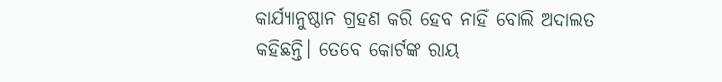କାର୍ଯ୍ୟାନୁଷ୍ଠାନ ଗ୍ରହଣ କରି ହେବ ନାହିଁ ବୋଲି ଅଦାଲତ କହିଛନ୍ତି। ତେବେ କୋର୍ଟଙ୍କ ରାୟ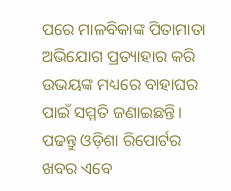ପରେ ମାଳବିକାଙ୍କ ପିତାମାତା ଅଭିଯୋଗ ପ୍ରତ୍ୟାହାର କରି ଉଭୟଙ୍କ ମଧ୍ୟରେ ବାହାଘର ପାଇଁ ସମ୍ମତି ଜଣାଇଛନ୍ତି।
ପଢନ୍ତୁ ଓଡ଼ିଶା ରିପୋର୍ଟର ଖବର ଏବେ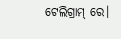ଟେଲିଗ୍ରାମ୍ ରେ।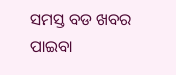ସମସ୍ତ ବଡ ଖବର ପାଇବା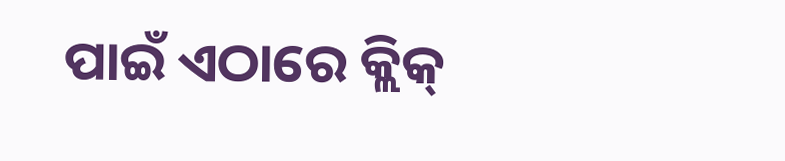ପାଇଁ ଏଠାରେ କ୍ଲିକ୍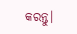କରନ୍ତୁ।